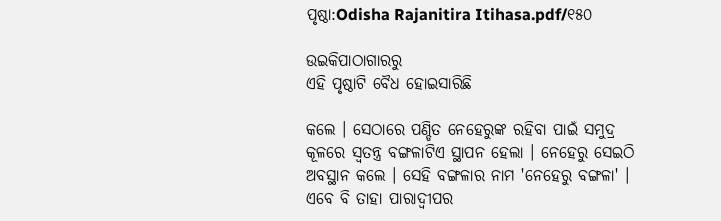ପୃଷ୍ଠା:Odisha Rajanitira Itihasa.pdf/୧୫୦

ଉଇକିପାଠାଗାର‌ରୁ
ଏହି ପୃଷ୍ଠାଟି ବୈଧ ହୋଇସାରିଛି

କଲେ । ସେଠାରେ ପଣ୍ଡିତ ନେହେରୁଙ୍କ ରହିବା ପାଇଁ ସମୁଦ୍ର କୂଳରେ ସ୍ୱତନ୍ତ୍ର ବଙ୍ଗଳାଟିଏ ସ୍ଥାପନ ହେଲା । ନେହେରୁ ସେଇଠି ଅବସ୍ଥାନ କଲେ । ସେହି ବଙ୍ଗଳାର ନାମ 'ନେହେରୁ ବଙ୍ଗଳା' । ଏବେ ବି ତାହା ପାରାଦ୍ୱୀପର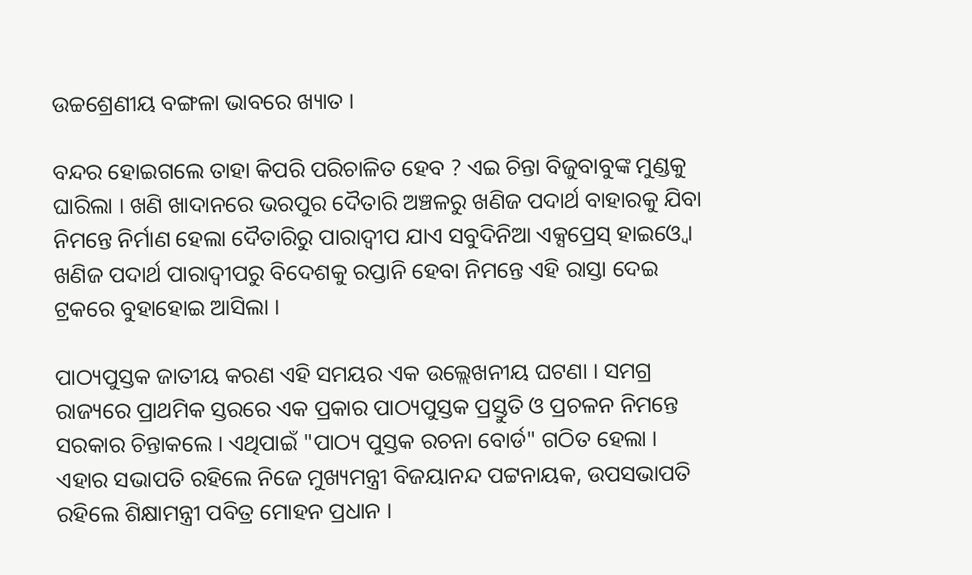ଉଚ୍ଚଶ୍ରେଣୀୟ ବଙ୍ଗଳା ଭାବରେ ଖ୍ୟାତ ।

ବନ୍ଦର ହୋଇଗଲେ ତାହା କିପରି ପରିଚାଳିତ ହେବ ? ଏଇ ଚିନ୍ତା ବିଜୁବାବୁଙ୍କ ମୁଣ୍ଡକୁ ଘାରିଲା । ଖଣି ଖାଦାନରେ ଭରପୁର ଦୈତାରି ଅଞ୍ଚଳରୁ ଖଣିଜ ପଦାର୍ଥ ବାହାରକୁ ଯିବା ନିମନ୍ତେ ନିର୍ମାଣ ହେଲା ଦୈତାରିରୁ ପାରାଦ୍ୱୀପ ଯାଏ ସବୁଦିନିଆ ଏକ୍ସପ୍ରେସ୍‍ ହାଇଓ୍ୱେ । ଖଣିଜ ପଦାର୍ଥ ପାରାଦ୍ୱୀପରୁ ବିଦେଶକୁ ରପ୍ତାନି ହେବା ନିମନ୍ତେ ଏହି ରାସ୍ତା ଦେଇ ଟ୍ରକରେ ବୁହାହୋଇ ଆସିଲା ।

ପାଠ୍ୟପୁସ୍ତକ ଜାତୀୟ କରଣ ଏହି ସମୟର ଏକ ଉଲ୍ଲେଖନୀୟ ଘଟଣା । ସମଗ୍ର ରାଜ୍ୟରେ ପ୍ରାଥମିକ ସ୍ତରରେ ଏକ ପ୍ରକାର ପାଠ୍ୟପୁସ୍ତକ ପ୍ରସ୍ତୁତି ଓ ପ୍ରଚଳନ ନିମନ୍ତେ ସରକାର ଚିନ୍ତାକଲେ । ଏଥିପାଇଁ "ପାଠ୍ୟ ପୁସ୍ତକ ରଚନା ବୋର୍ଡ" ଗଠିତ ହେଲା । ଏହାର ସଭାପତି ରହିଲେ ନିଜେ ମୁଖ୍ୟମନ୍ତ୍ରୀ ବିଜୟାନନ୍ଦ ପଟ୍ଟନାୟକ, ଉପସଭାପତି ରହିଲେ ଶିକ୍ଷାମନ୍ତ୍ରୀ ପବିତ୍ର ମୋହନ ପ୍ରଧାନ ।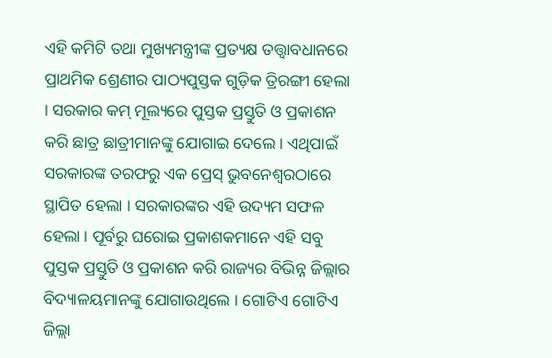ଏହି କମିଟି ତ‌ଥା ମୁଖ୍ୟମନ୍ତ୍ରୀଙ୍କ ପ୍ରତ୍ୟକ୍ଷ ତତ୍ତ୍ୱାବଧାନରେ ପ୍ରାଥମିକ ଶ୍ରେଣୀର ପାଠ୍ୟପୁସ୍ତକ ଗୁଡ଼ିକ ତ୍ରିରଙ୍ଗୀ ହେଲା । ସରକାର କମ୍‍ ମୂଲ୍ୟରେ ପୁସ୍ତକ ପ୍ରସ୍ତୁତି ଓ ପ୍ରକାଶନ କରି ଛାତ୍ର ଛାତ୍ରୀମାନଙ୍କୁ ଯୋଗାଇ ଦେଲେ । ଏଥିପାଇଁ ସରକାରଙ୍କ ତରଫରୁ ଏକ ପ୍ରେସ୍‍ ଭୁବନେଶ୍ୱରଠାରେ ସ୍ଥାପିତ ହେଲା । ସରକାରଙ୍କର ଏହି ଉଦ୍ୟମ ସଫଳ ହେଲା । ପୂର୍ବରୁ ଘରୋଇ ପ୍ରକାଶକମାନେ ଏହି ସବୁ ପୁସ୍ତକ ପ୍ରସ୍ତୁତି ଓ ପ୍ରକାଶନ କରି ରାଜ୍ୟର ବିଭିନ୍ନ ଜିଲ୍ଲାର ବିଦ୍ୟାଳୟମାନଙ୍କୁ ଯୋଗାଉଥିଲେ । ଗୋଟିଏ ଗୋଟିଏ ଜିଲ୍ଲା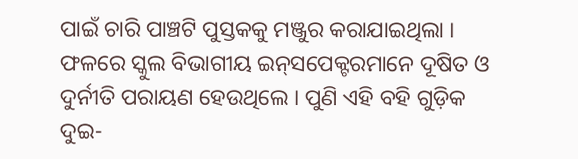ପାଇଁ ଚାରି ପାଞ୍ଚଟି ପୁସ୍ତକକୁ ମଞ୍ଜୁର କରାଯାଇଥିଲା । ଫଳରେ ସ୍କୁଲ ବିଭାଗୀୟ ଇନ୍‍ସପେକ୍ଟରମାନେ ଦୂଷିତ ଓ ଦୁର୍ନୀତି ପରାୟଣ ହେଉଥିଲେ । ପୁଣି ଏହି ବହି ଗୁଡ଼ିକ ଦୁଇ-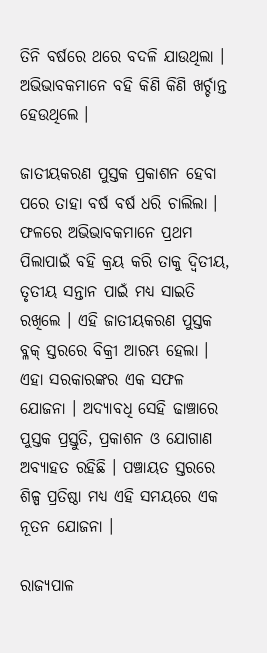ତିନି ବର୍ଷରେ ଥରେ ବଦଳି ଯାଉଥିଲା । ଅଭିଭାବକମାନେ ବହି କିଣି କିଣି ଖର୍ଚ୍ଚାନ୍ତ ହେଉଥିଲେ ।

ଜାତୀୟକରଣ ପୁସ୍ତକ ପ୍ରକାଶନ ହେବା ପରେ ତାହା ବର୍ଷ ବର୍ଷ ଧରି ଚାଲିଲା । ଫଳରେ ଅଭିଭାବକମାନେ ପ୍ରଥମ ପିଲାପାଇଁ ବହି କ୍ରୟ କରି ତାକୁ ଦ୍ୱିତୀୟ, ତୃତୀୟ ସନ୍ତାନ ପାଇଁ ମଧ୍ୟ ସାଇତି ରଖିଲେ । ଏହି ଜାତୀୟକରଣ ପୁସ୍ତକ ବ୍ଳକ୍‍ ସ୍ତରରେ ବିକ୍ରୀ ଆରମ୍ଭ ହେଲା । ଏହା ସରକାରଙ୍କର ଏକ ସଫଳ ଯୋଜନା । ଅଦ୍ୟାବଧି ସେହି ଢାଞ୍ଚାରେ ପୁସ୍ତକ ପ୍ରସ୍ତୁତି, ପ୍ରକାଶନ ଓ ଯୋଗାଣ ଅବ୍ୟାହତ ରହିଛି । ପଞ୍ଚାୟତ ସ୍ତରରେ ଶିଳ୍ପ ପ୍ରତିଷ୍ଠା ମଧ୍ୟ ଏହି ସମୟରେ ଏକ ନୂତନ ଯୋଜନା ।

ରାଜ୍ୟପାଳ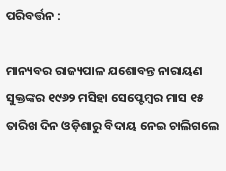ପରିବର୍ତ୍ତନ :

ମାନ୍ୟବର ରାଜ୍ୟପାଳ ଯଶୋବନ୍ତ ନାରାୟଣ ସୁକ୍ତଙ୍କର ୧୯୬୨ ମସିହା ସେପ୍ଟେମ୍ବର ମାସ ୧୫ ତାରିଖ ଦିନ ଓଡ଼ିଶାରୁ ବିଦାୟ ନେଇ ଚାଲିଗଲେ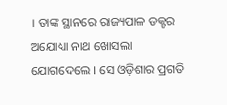। ତାଙ୍କ ସ୍ଥାନରେ ରାଜ୍ୟପାଳ ଡକ୍ଟର ଅଯୋଧ୍ୟା ନାଥ ଖୋସଲା ଯୋଗଦେଲେ । ସେ ଓଡ଼ିଶାର ପ୍ରଗତି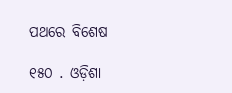ପଥରେ ବିଶେଷ

୧୫୦ . ଓଡ଼ିଶା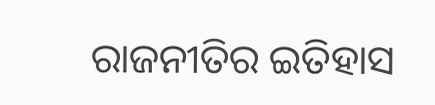ରାଜନୀତିର ଇତିହାସ